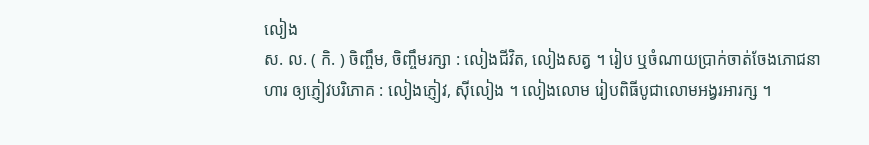លៀង
ស. ល. ( កិ. ) ចិញ្ចឹម, ចិញ្ចឹមរក្សា : លៀងជីវិត, លៀងសត្វ ។ រៀប ឬចំណាយប្រាក់ចាត់ចែងភោជនាហារ ឲ្យភ្ញៀវបរិភោគ : លៀងភ្ញៀវ, ស៊ីលៀង ។ លៀងលោម រៀបពិធីបូជាលោមអង្វរអារក្ស ។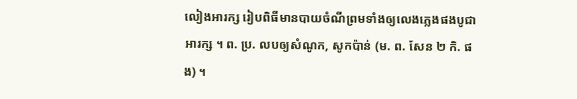លៀងអារក្ស រៀបពិធីមានបាយចំណីព្រមទាំងឲ្យលេងភ្លេងផងបូជាអារក្ស ។ ព. ប្រ. លបឲ្យសំណូក, សូកប៉ាន់ (ម. ព. សែន ២ កិ. ផង) ។